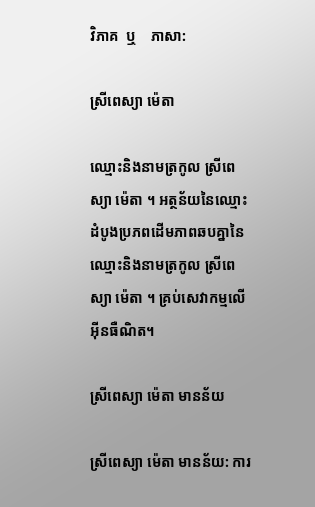វិភាគ  ឬ    ភាសា:

ស្រីពេស្យា ម៉េតា

ឈ្មោះនិងនាមត្រកូល ស្រីពេស្យា ម៉េតា ។ អត្ថន័យនៃឈ្មោះដំបូងប្រភពដើមភាពឆបគ្នានៃឈ្មោះនិងនាមត្រកូល ស្រីពេស្យា ម៉េតា ។ គ្រប់សេវាកម្មលើអ៊ីនធឺណិត។

ស្រីពេស្យា ម៉េតា មានន័យ

ស្រីពេស្យា ម៉េតា មានន័យ: ការ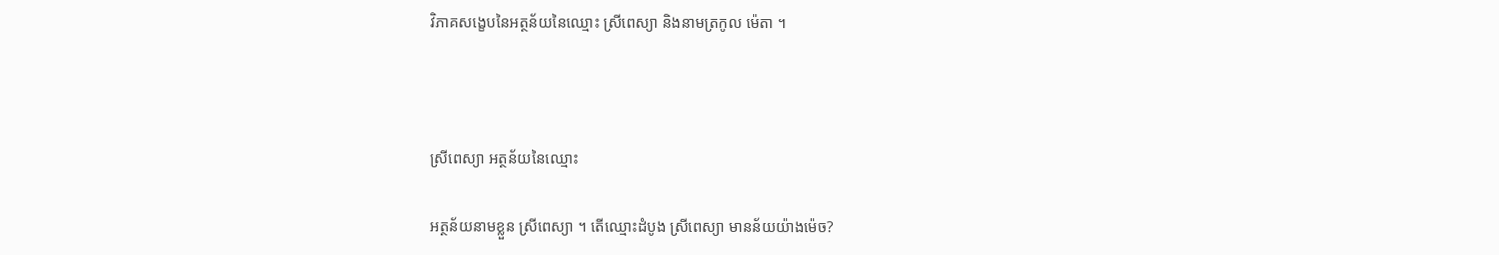វិភាគសង្ខេបនៃអត្ថន័យនៃឈ្មោះ ស្រីពេស្យា និងនាមត្រកូល ម៉េតា ។



ស្រីពេស្យា អត្ថន័យនៃឈ្មោះ

អត្ថន័យនាមខ្លួន ស្រីពេស្យា ។ តើឈ្មោះដំបូង ស្រីពេស្យា មានន័យយ៉ាងម៉េច?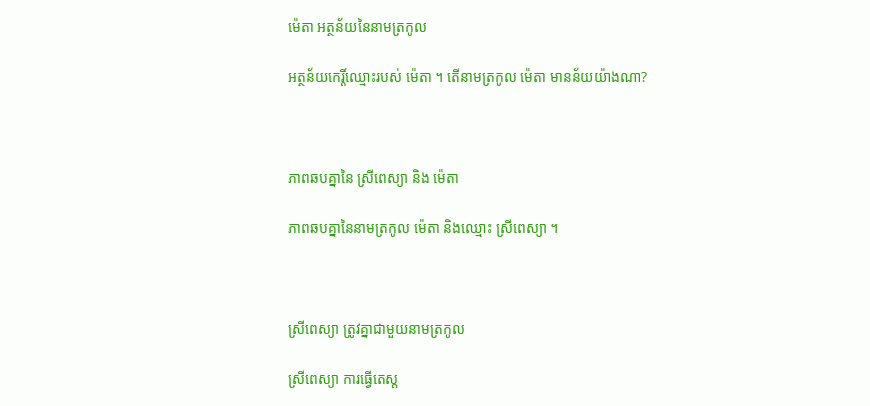ម៉េតា អត្ថន័យនៃនាមត្រកូល

អត្ថន័យកេរ្តិ៍ឈ្មោះរបស់ ម៉េតា ។ តើនាមត្រកូល ម៉េតា មានន័យយ៉ាងណា?



ភាពឆបគ្នានៃ ស្រីពេស្យា និង ម៉េតា

ភាពឆបគ្នានៃនាមត្រកូល ម៉េតា និងឈ្មោះ ស្រីពេស្យា ។



ស្រីពេស្យា ត្រូវគ្នាជាមួយនាមត្រកូល

ស្រីពេស្យា ការធ្វើតេស្ត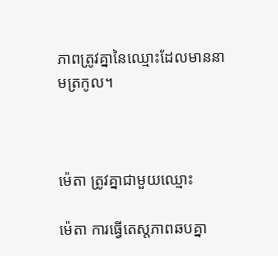ភាពត្រូវគ្នានៃឈ្មោះដែលមាននាមត្រកូល។



ម៉េតា ត្រូវគ្នាជាមួយឈ្មោះ

ម៉េតា ការធ្វើតេស្តភាពឆបគ្នា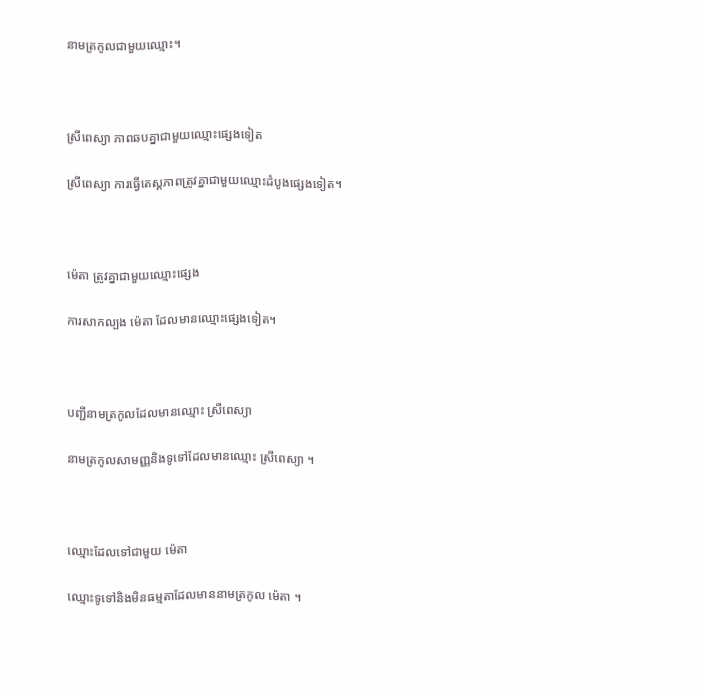នាមត្រកូលជាមួយឈ្មោះ។



ស្រីពេស្យា ភាពឆបគ្នាជាមួយឈ្មោះផ្សេងទៀត

ស្រីពេស្យា ការធ្វើតេស្តភាពត្រូវគ្នាជាមួយឈ្មោះដំបូងផ្សេងទៀត។



ម៉េតា ត្រូវគ្នាជាមួយឈ្មោះផ្សេង

ការសាកល្បង ម៉េតា ដែលមានឈ្មោះផ្សេងទៀត។



បញ្ជីនាមត្រកូលដែលមានឈ្មោះ ស្រីពេស្យា

នាមត្រកូលសាមញ្ញនិងទូទៅដែលមានឈ្មោះ ស្រីពេស្យា ។



ឈ្មោះដែលទៅជាមួយ ម៉េតា

ឈ្មោះទូទៅនិងមិនធម្មតាដែលមាននាមត្រកូល ម៉េតា ។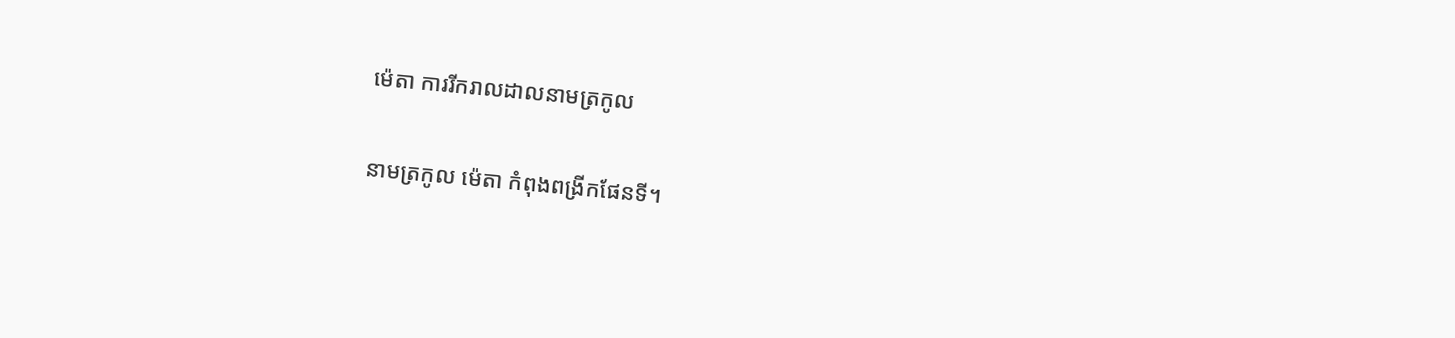ម៉េតា ការរីករាលដាលនាមត្រកូល

នាមត្រកូល ម៉េតា កំពុងពង្រីកផែនទី។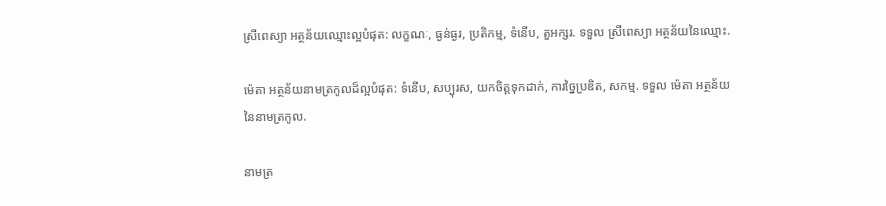ស្រីពេស្យា អត្ថន័យឈ្មោះល្អបំផុត: លក្ខណៈ, ធ្ងន់ធ្ងរ, ប្រតិកម្ម, ទំនើប, តួអក្សរ. ទទួល ស្រីពេស្យា អត្ថន័យនៃឈ្មោះ.

ម៉េតា អត្ថន័យនាមត្រកូលដ៏ល្អបំផុត: ទំនើប, សប្បុរស, យកចិត្តទុកដាក់, ការច្នៃប្រឌិត, សកម្ម. ទទួល ម៉េតា អត្ថន័យនៃនាមត្រកូល.

នាមត្រ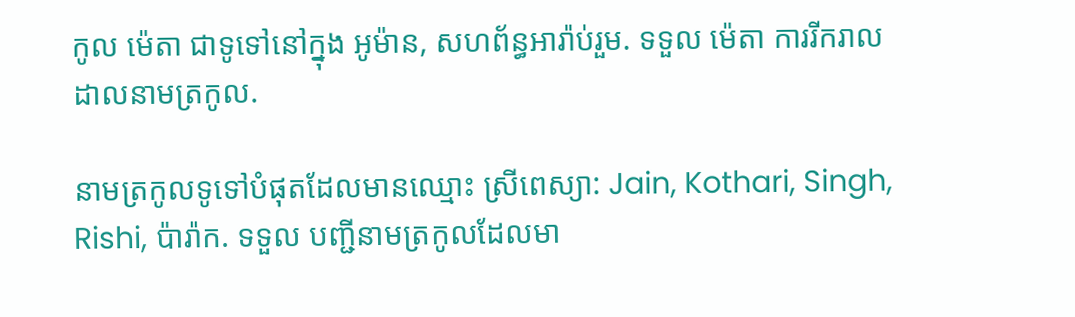កូល ម៉េតា ជាទូទៅនៅក្នុង អូម៉ាន, សហព័ន្ធអារ៉ាប់រួម. ទទួល ម៉េតា ការរីករាលដាលនាមត្រកូល.

នាមត្រកូលទូទៅបំផុតដែលមានឈ្មោះ ស្រីពេស្យា: Jain, Kothari, Singh, Rishi, ប៉ារ៉ាក. ទទួល បញ្ជីនាមត្រកូលដែលមា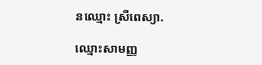នឈ្មោះ ស្រីពេស្យា.

ឈ្មោះសាមញ្ញ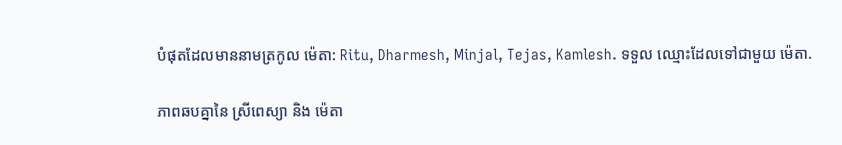បំផុតដែលមាននាមត្រកូល ម៉េតា: Ritu, Dharmesh, Minjal, Tejas, Kamlesh. ទទួល ឈ្មោះដែលទៅជាមួយ ម៉េតា.

ភាពឆបគ្នានៃ ស្រីពេស្យា និង ម៉េតា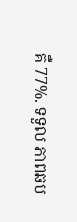គឺ 77%. ទទួល ភាពឆប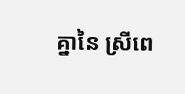គ្នានៃ ស្រីពេ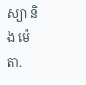ស្យា និង ម៉េតា.